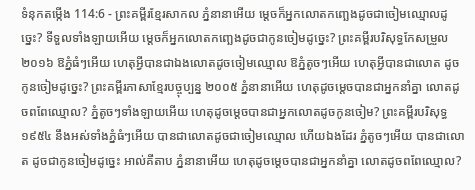ទំនុកតម្កើង 114:6 - ព្រះគម្ពីរខ្មែរសាកល ភ្នំនានាអើយ ម្ដេចក៏អ្នកលោតកញ្ឆេងដូចជាចៀមឈ្មោលដូច្នេះ? ទីទួលទាំងឡាយអើយ ម្ដេចក៏អ្នកលោតកញ្ឆេងដូចជាកូនចៀមដូច្នេះ? ព្រះគម្ពីរបរិសុទ្ធកែសម្រួល ២០១៦ ឱភ្នំធំៗអើយ ហេតុអ្វីបានជាឯងលោតដូចចៀមឈ្មោល ឱភ្នំតូចៗអើយ ហេតុអ្វីបានជាលោត ដូចកូនចៀមដូច្នេះ? ព្រះគម្ពីរភាសាខ្មែរបច្ចុប្បន្ន ២០០៥ ភ្នំនានាអើយ ហេតុដូចម្ដេចបានជាអ្នកនាំគ្នា លោតដូចពពែឈ្មោល? ភ្នំតូចៗទាំងឡាយអើយ ហេតុដូចម្ដេចបានជាអ្នកលោតដូចកូនចៀម? ព្រះគម្ពីរបរិសុទ្ធ ១៩៥៤ នឹងអស់ទាំងភ្នំធំៗអើយ បានជាលោតដូចជាចៀមឈ្មោល ហើយឯងដែរ ភ្នំតូចៗអើយ បានជាលោត ដូចជាកូនចៀមដូច្នេះ អាល់គីតាប ភ្នំនានាអើយ ហេតុដូចម្ដេចបានជាអ្នកនាំគ្នា លោតដូចពពែឈ្មោល?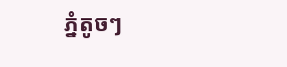ភ្នំតូចៗ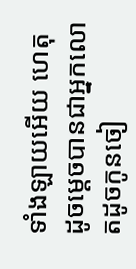ទាំងឡាយអើយ ហេតុដូចម្ដេចបានជាអ្នកលោតដូចកូនចៀ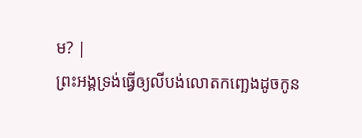ម? |
ព្រះអង្គទ្រង់ធ្វើឲ្យលីបង់លោតកញ្ឆេងដូចកូន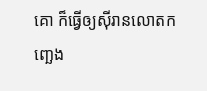គោ ក៏ធ្វើឲ្យស៊ីរានលោតកញ្ឆេង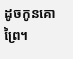ដូចកូនគោព្រៃ។